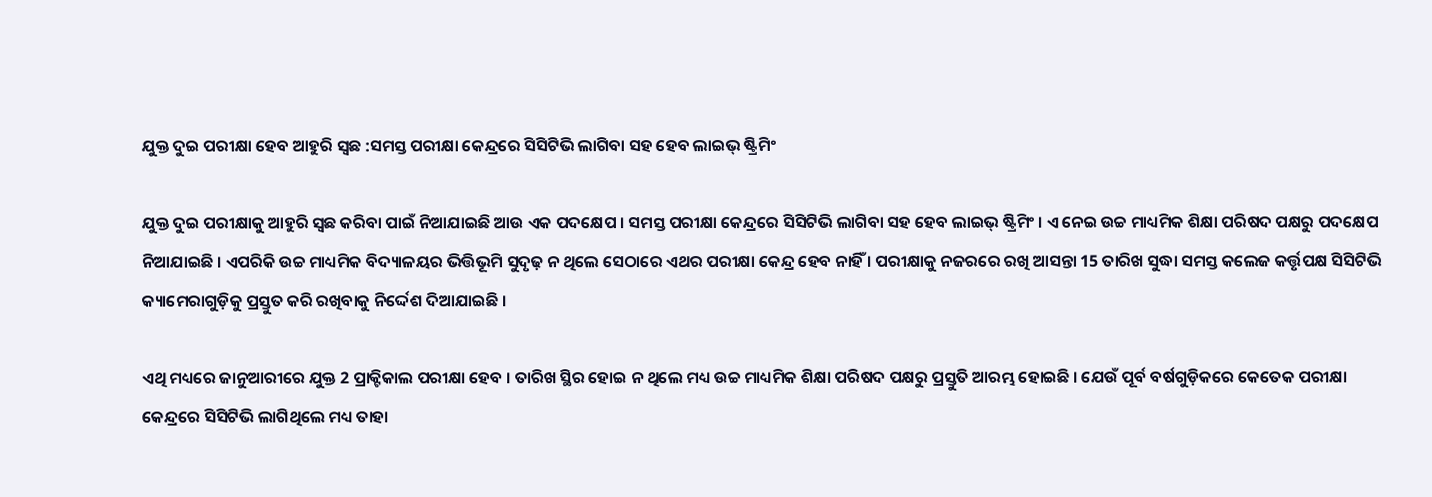ଯୁକ୍ତ ଦୁଇ ପରୀକ୍ଷା ହେବ ଆହୁରି ସ୍ୱଛ :ସମସ୍ତ ପରୀକ୍ଷା କେନ୍ଦ୍ରରେ ସିସିଟିଭି ଲାଗିବା ସହ ହେବ ଲାଇଭ୍ ଷ୍ଟ୍ରିମିଂ

ଯୁକ୍ତ ଦୁଇ ପରୀକ୍ଷାକୁ ଆହୁରି ସ୍ୱଛ କରିବା ପାଇଁ ନିଆଯାଇଛି ଆଉ ଏକ ପଦକ୍ଷେପ । ସମସ୍ତ ପରୀକ୍ଷା କେନ୍ଦ୍ରରେ ସିସିଟିଭି ଲାଗିବା ସହ ହେବ ଲାଇଭ୍ ଷ୍ଟ୍ରିମିଂ । ଏ ନେଇ ଉଚ୍ଚ ମାଧ୍ୟମିକ ଶିକ୍ଷା ପରିଷଦ ପକ୍ଷରୁ ପଦକ୍ଷେପ ନିଆଯାଇଛି । ଏପରିକି ଉଚ୍ଚ ମାଧ୍ୟମିକ ବିଦ୍ୟାଳୟର ଭିତ୍ତିଭୂମି ସୁଦୃଢ଼ ନ ଥିଲେ ସେଠାରେ ଏଥର ପରୀକ୍ଷା କେନ୍ଦ୍ର ହେବ ନାହିଁ । ପରୀକ୍ଷାକୁ ନଜରରେ ରଖି ଆସନ୍ତା 15 ତାରିଖ ସୁଦ୍ଧା ସମସ୍ତ କଲେଜ କର୍ତ୍ତୃପକ୍ଷ ସିସିଟିଭି କ୍ୟାମେରାଗୁଡ଼ିକୁ ପ୍ରସ୍ତୁତ କରି ରଖିବାକୁ ନିର୍ଦ୍ଦେଶ ଦିଆଯାଇଛି ।

ଏଥି ମଧ୍ୟରେ ଜାନୁଆରୀରେ ଯୁକ୍ତ 2 ପ୍ରାକ୍ଟିକାଲ ପରୀକ୍ଷା ହେବ । ତାରିଖ ସ୍ଥିର ହୋଇ ନ ଥିଲେ ମଧ୍ୟ ଉଚ୍ଚ ମାଧ୍ୟମିକ ଶିକ୍ଷା ପରିଷଦ ପକ୍ଷରୁ ପ୍ରସ୍ତୁତି ଆରମ୍ଭ ହୋଇଛି । ଯେଉଁ ପୂର୍ବ ବର୍ଷଗୁଡ଼ିକରେ କେତେକ ପରୀକ୍ଷା କେନ୍ଦ୍ରରେ ସିସିଟିଭି ଲାଗିଥିଲେ ମଧ୍ୟ ତାହା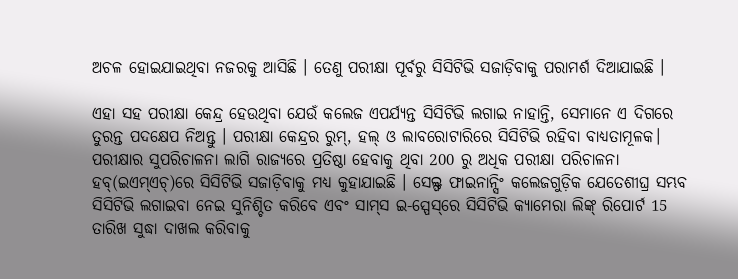ଅଚଳ ହୋଇଯାଇଥିବା ନଜରକୁ ଆସିଛି । ତେଣୁ ପରୀକ୍ଷା ପୂର୍ବରୁ ସିସିଟିଭି ସଜାଡ଼ିବାକୁ ପରାମର୍ଶ ଦିଆଯାଇଛି ।

ଏହା ସହ ପରୀକ୍ଷା କେନ୍ଦ୍ର ହେଉଥିବା ଯେଉଁ କଲେଜ ଏପର୍ଯ୍ୟନ୍ତ ସିସିଟିଭି ଲଗାଇ ନାହାନ୍ତି, ସେମାନେ ଏ ଦିଗରେ ତୁରନ୍ତ ପଦକ୍ଷେପ ନିଅନ୍ତୁ । ପରୀକ୍ଷା କେନ୍ଦ୍ରର ରୁମ୍‌, ହଲ୍‌ ଓ ଲାବ‌ରୋଟାରିରେ ସିସିଟିଭି ରହିବା ବାଧ୍ୟତାମୂଳକ। ପରୀକ୍ଷାର ସୁପରିଚାଳନା ଲାଗି ରାଜ୍ୟରେ ପ୍ରତିଷ୍ଠା ହେବାକୁ ଥିବା 200 ରୁ ଅଧିକ ପରୀକ୍ଷା ପରିଚାଳନା ହବ୍‌(ଇଏମ୍‌ଏଚ୍‌)ରେ ସିସିଟିଭି ସଜାଡ଼ିବାକୁ ମଧ୍ୟ କୁହାଯାଇଛି । ସେଲ୍ଫ ଫାଇନାନ୍ସିଂ କଲେଜଗୁଡ଼ିକ ଯେତେଶୀଘ୍ର ସମ୍ଭବ ସିସିଟିଭି ଲଗାଇବା ନେଇ ସୁନିଶ୍ଚିତ କରିବେ ଏବଂ ସାମ୍‌ସ ଇ-ସ୍ପେସ୍‌ରେ ସିସିଟିଭି କ୍ୟାମେରା ଲିଙ୍କ୍‌ ରିପୋର୍ଟ 15 ତାରିଖ ସୁଦ୍ଧା ଦାଖଲ କରିବାକୁ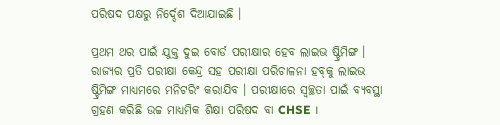ପରିଷଦ ପକ୍ଷରୁ ନିର୍ଦ୍ଦେଶ ଦିଆଯାଇଛି ।

ପ୍ରଥମ ଥର ପାଇଁ ଯୁକ୍ତ ଦୁଇ ବୋର୍ଡ ପରୀକ୍ଷାର ହେବ ଲାଇଭ ଷ୍ଟ୍ରିମିଙ୍ଗ । ରାଜ୍ୟର ପ୍ରତି ପରୀକ୍ଷା କେନ୍ଦ୍ର ସହ ପରୀକ୍ଷା ପରିଚାଳନା ହବ୍‌କୁ ଲାଇଭ ଷ୍ଟ୍ରିମିଙ୍ଗ ମାଧ୍ୟମରେ ମନିଟରିଂ କରାଯିବ । ପରୀକ୍ଷାରେ ସ୍ୱଚ୍ଛତା ପାଇଁ ବ୍ୟବସ୍ଥା ଗ୍ରହଣ କରିଛି ଉଚ୍ଚ ମାଧ୍ୟମିକ ଶିକ୍ଷା ପରିଷଦ ବା CHSE ।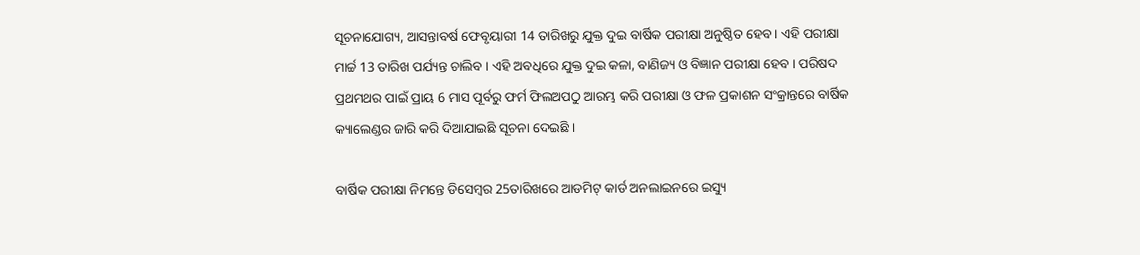ସୂଚନାଯୋଗ୍ୟ, ଆସନ୍ତାବର୍ଷ ଫେବୃୟାରୀ 14 ତାରିଖରୁ ଯୁକ୍ତ ଦୁଇ ବାର୍ଷିକ ପରୀକ୍ଷା ଅନୁଷ୍ଠିତ ହେବ । ଏହି ପରୀକ୍ଷା ମାର୍ଚ୍ଚ 13 ତାରିଖ ପର୍ଯ୍ୟନ୍ତ ଚାଲିବ । ଏହି ଅବଧିରେ ଯୁକ୍ତ ଦୁଇ କଳା, ବାଣିଜ୍ୟ ଓ ବିଜ୍ଞାନ ପରୀକ୍ଷା ହେବ । ପରିଷଦ ପ୍ରଥମଥର ପାଇଁ ପ୍ରାୟ 6 ମାସ ପୂର୍ବରୁ ଫର୍ମ ଫିଲଅପଠୁ ଆରମ୍ଭ କରି ପରୀକ୍ଷା ଓ ଫଳ ପ୍ରକାଶନ ସଂକ୍ରାନ୍ତରେ ବାର୍ଷିକ କ୍ୟାଲେଣ୍ଡର ଜାରି କରି ଦିଆଯାଇଛି ସୂଚନା ଦେଇଛି ।

ବାର୍ଷିକ ପରୀକ୍ଷା ନିମନ୍ତେ ଡିସେମ୍ବର 25ତାରିଖରେ ଆଡମିଟ୍ କାର୍ଡ ଅନଲାଇନରେ ଇସ୍ୟୁ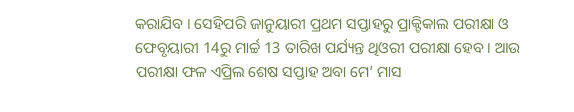କରାଯିବ । ସେହିପରି ଜାନୁୟାରୀ ପ୍ରଥମ ସପ୍ତାହରୁ ପ୍ରାକ୍ଟିକାଲ ପରୀକ୍ଷା ଓ ଫେବୃୟାରୀ 14ରୁ ମାର୍ଚ୍ଚ 13 ତାରିଖ ପର୍ଯ୍ୟନ୍ତ ଥିଓରୀ ପରୀକ୍ଷା ହେବ । ଆଉ ପରୀକ୍ଷା ଫଳ ଏପ୍ରିଲ ଶେଷ ସପ୍ତାହ ଅବା ମେ’ ମାସ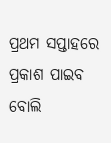ପ୍ରଥମ ସପ୍ତାହରେ ପ୍ରକାଶ ପାଇବ ବୋଲି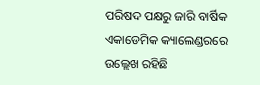ପରିଷଦ ପକ୍ଷରୁ ଜାରି ବାର୍ଷିକ ଏକାଡେମିକ କ୍ୟାଲେଣ୍ଡରରେ ଉଲ୍ଲେଖ ରହିଛି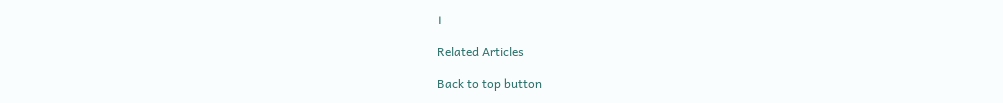।

Related Articles

Back to top button